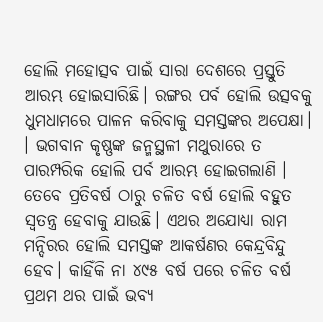ହୋଲି ମହୋତ୍ସବ ପାଇଁ ସାରା ଦେଶରେ ପ୍ରସ୍ତୁତି ଆରମ୍ଭ ହୋଇସାରିଛି। ରଙ୍ଗର ପର୍ବ ହୋଲି ଉତ୍ସବକୁ ଧୁମଧାମରେ ପାଳନ କରିବାକୁ ସମସ୍ତଙ୍କର ଅପେକ୍ଷା। । ଭଗବାନ କୃଷ୍ଣଙ୍କ ଜନ୍ମସ୍ଥଳୀ ମଥୁରାରେ ତ ପାରମ୍ପରିକ ହୋଲି ପର୍ବ ଆରମ୍ଭ ହୋଇଗଲାଣି । ତେବେ ପ୍ରତିବର୍ଷ ଠାରୁ ଚଳିତ ବର୍ଷ ହୋଲି ବହୁତ ସ୍ୱତନ୍ତ୍ର ହେବାକୁ ଯାଉଛି। ଏଥର ଅଯୋଧ୍ୟା ରାମ ମନ୍ଦିରର ହୋଲି ସମସ୍ତଙ୍କ ଆକର୍ଷଣର କେନ୍ଦ୍ରବିନ୍ଦୁ ହେବ। କାହିଁକି ନା ୪୯୫ ବର୍ଷ ପରେ ଚଳିତ ବର୍ଷ ପ୍ରଥମ ଥର ପାଇଁ ଭବ୍ୟ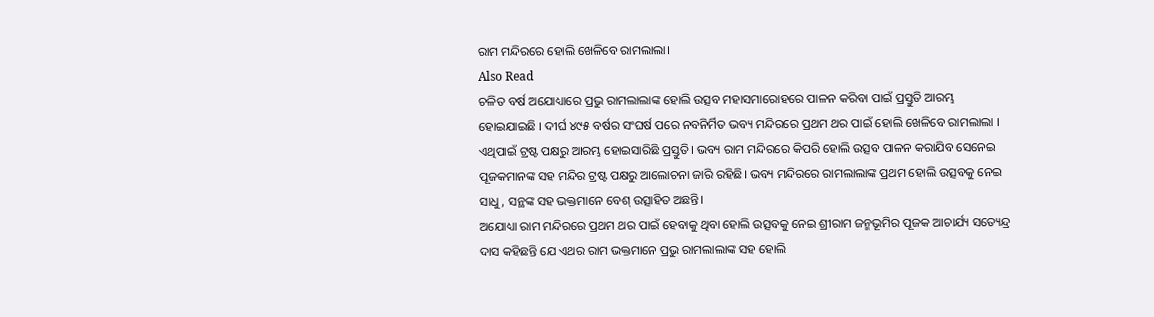ରାମ ମନ୍ଦିରରେ ହୋଲି ଖେଳିବେ ରାମଲାଲା।
Also Read
ଚଳିତ ବର୍ଷ ଅଯୋଧ୍ୟାରେ ପ୍ରଭୁ ରାମଲାଲାଙ୍କ ହୋଲି ଉତ୍ସବ ମହାସମାରୋହରେ ପାଳନ କରିବା ପାଇଁ ପ୍ରସ୍ତୁତି ଆରମ୍ଭ ହୋଇଯାଇଛି । ଦୀର୍ଘ ୪୯୫ ବର୍ଷର ସଂଘର୍ଷ ପରେ ନବନିର୍ମିତ ଭବ୍ୟ ମନ୍ଦିରରେ ପ୍ରଥମ ଥର ପାଇଁ ହୋଲି ଖେଳିବେ ରାମଲାଲା । ଏଥିପାଇଁ ଟ୍ରଷ୍ଟ ପକ୍ଷରୁ ଆରମ୍ଭ ହୋଇସାରିଛି ପ୍ରସ୍ତୁତି। ଭବ୍ୟ ରାମ ମନ୍ଦିରରେ କିପରି ହୋଲି ଉତ୍ସବ ପାଳନ କରାଯିବ ସେନେଇ ପୂଜକମାନଙ୍କ ସହ ମନ୍ଦିର ଟ୍ରଷ୍ଟ ପକ୍ଷରୁ ଆଲୋଚନା ଜାରି ରହିଛି। ଭବ୍ୟ ମନ୍ଦିରରେ ରାମଲାଲାଙ୍କ ପ୍ରଥମ ହୋଲି ଉତ୍ସବକୁ ନେଇ ସାଧୁ, ସନ୍ଥଙ୍କ ସହ ଭକ୍ତମାନେ ବେଶ୍ ଉତ୍ସାହିତ ଅଛନ୍ତି।
ଅଯୋଧ୍ୟା ରାମ ମନ୍ଦିରରେ ପ୍ରଥମ ଥର ପାଇଁ ହେବାକୁ ଥିବା ହୋଲି ଉତ୍ସବକୁ ନେଇ ଶ୍ରୀରାମ ଜନ୍ମଭୂମିର ପୂଜକ ଆଚାର୍ଯ୍ୟ ସତ୍ୟେନ୍ଦ୍ର ଦାସ କହିଛନ୍ତି ଯେ ଏଥର ରାମ ଭକ୍ତମାନେ ପ୍ରଭୁ ରାମଲାଲାଙ୍କ ସହ ହୋଲି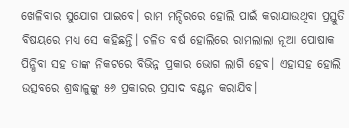ଖେଳିବାର ସୁଯୋଗ ପାଇବେ। ରାମ ମନ୍ଦିରରେ ହୋଲି ପାଇଁ କରାଯାଉଥିବା ପ୍ରସ୍ତୁତି ବିଷୟରେ ମଧ୍ୟ ସେ କହିଛନ୍ତି। ଚଳିତ ବର୍ଷ ହୋଲିରେ ରାମଲାଲା ନୂଆ ପୋଷାକ ପିନ୍ଧିବା ସହ ତାଙ୍କ ନିକଟରେ ବିଭିନ୍ନ ପ୍ରକାର ଭୋଗ ଲାଗି ହେବ। ଏହାସହ ହୋଲି ଉତ୍ସବରେ ଶ୍ରଦ୍ଧାଳୁଙ୍କୁ ୫୬ ପ୍ରକାରର ପ୍ରସାଦ ବଣ୍ଟନ କରାଯିବ।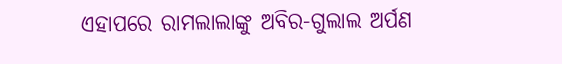ଏହାପରେ ରାମଲାଲାଙ୍କୁ ଅବିର-ଗୁଲାଲ ଅର୍ପଣ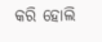କରି ହୋଲି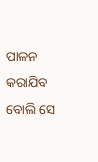ପାଳନ କରାଯିବ ବୋଲି ସେ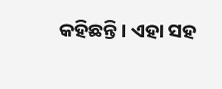କହିଛନ୍ତି। ଏହା ସହ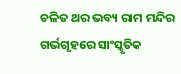ଚଳିତ ଥର ଭବ୍ୟ ରାମ ମନ୍ଦିର ଗର୍ଭଗୃହରେ ସାଂସ୍କୃତିକ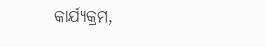କାର୍ଯ୍ୟକ୍ରମ,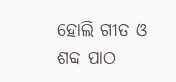ହୋଲି ଗୀତ ଓ ଶବ୍ଦ ପାଠ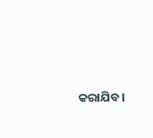କରାଯିବ।